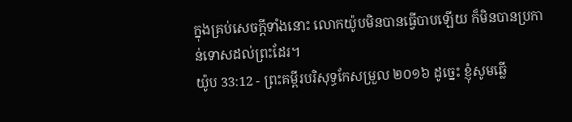ក្នុងគ្រប់សេចក្ដីទាំងនោះ លោកយ៉ូបមិនបានធ្វើបាបឡើយ ក៏មិនបានប្រកាន់ទោសដល់ព្រះដែរ។
យ៉ូប 33:12 - ព្រះគម្ពីរបរិសុទ្ធកែសម្រួល ២០១៦ ដូច្នេះ ខ្ញុំសូមឆ្លើ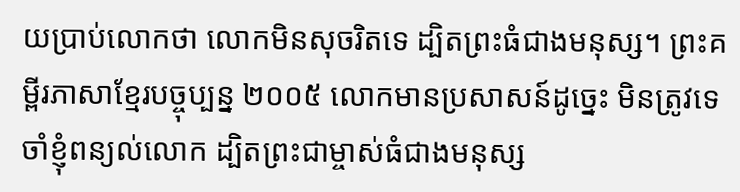យប្រាប់លោកថា លោកមិនសុចរិតទេ ដ្បិតព្រះធំជាងមនុស្ស។ ព្រះគម្ពីរភាសាខ្មែរបច្ចុប្បន្ន ២០០៥ លោកមានប្រសាសន៍ដូច្នេះ មិនត្រូវទេ ចាំខ្ញុំពន្យល់លោក ដ្បិតព្រះជាម្ចាស់ធំជាងមនុស្ស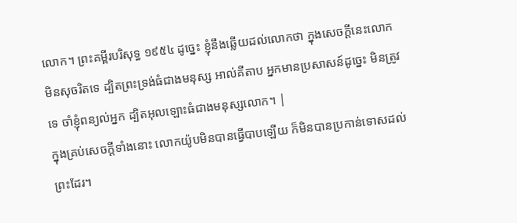លោក។ ព្រះគម្ពីរបរិសុទ្ធ ១៩៥៤ ដូច្នេះ ខ្ញុំនឹងឆ្លើយដល់លោកថា ក្នុងសេចក្ដីនេះលោកមិនសុចរិតទេ ដ្បិតព្រះទ្រង់ធំជាងមនុស្ស អាល់គីតាប អ្នកមានប្រសាសន៍ដូច្នេះ មិនត្រូវទេ ចាំខ្ញុំពន្យល់អ្នក ដ្បិតអុលឡោះធំជាងមនុស្សលោក។ |
ក្នុងគ្រប់សេចក្ដីទាំងនោះ លោកយ៉ូបមិនបានធ្វើបាបឡើយ ក៏មិនបានប្រកាន់ទោសដល់ព្រះដែរ។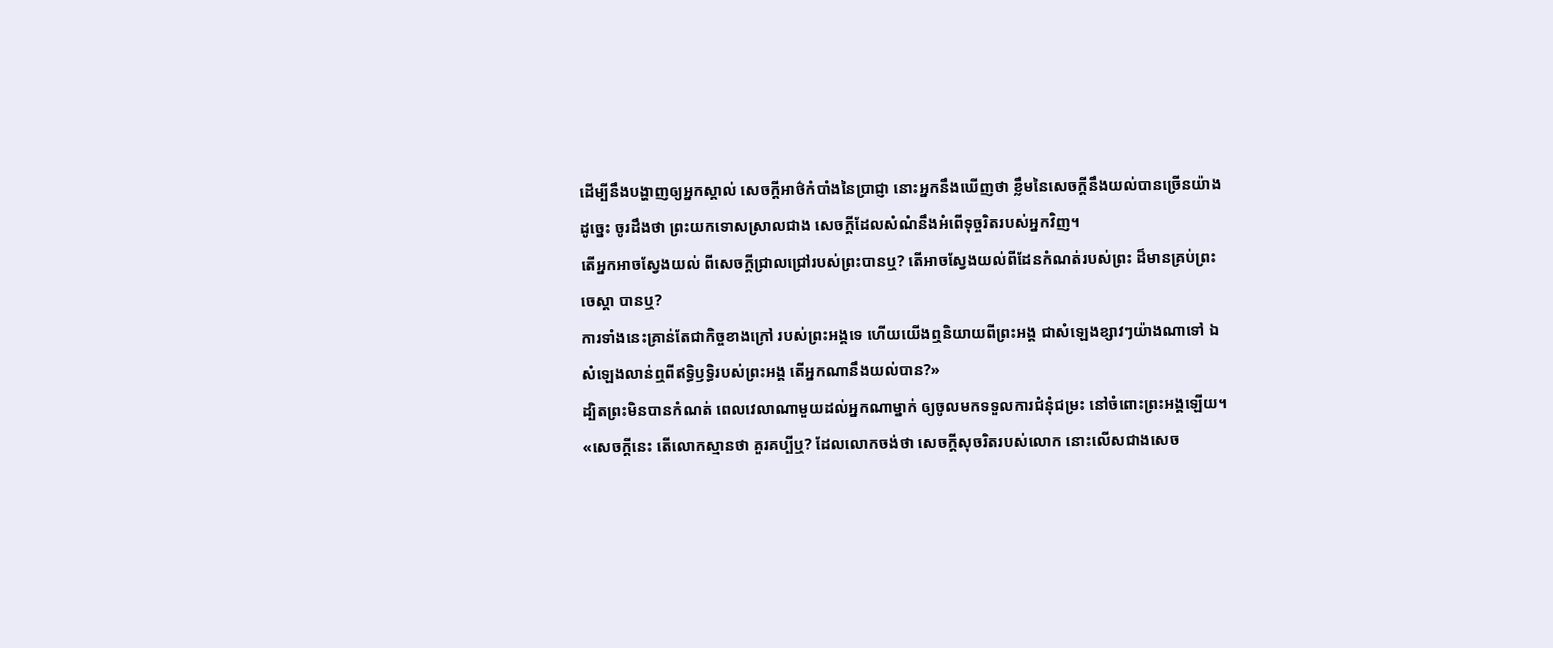ដើម្បីនឹងបង្ហាញឲ្យអ្នកស្គាល់ សេចក្ដីអាថ៌កំបាំងនៃប្រាជ្ញា នោះអ្នកនឹងឃើញថា ខ្លឹមនៃសេចក្ដីនឹងយល់បានច្រើនយ៉ាង ដូច្នេះ ចូរដឹងថា ព្រះយកទោសស្រាលជាង សេចក្ដីដែលសំណំនឹងអំពើទុច្ចរិតរបស់អ្នកវិញ។
តើអ្នកអាចស្វែងយល់ ពីសេចក្ដីជ្រាលជ្រៅរបស់ព្រះបានឬ? តើអាចស្វែងយល់ពីដែនកំណត់របស់ព្រះ ដ៏មានគ្រប់ព្រះចេស្តា បានឬ?
ការទាំងនេះគ្រាន់តែជាកិច្ចខាងក្រៅ របស់ព្រះអង្គទេ ហើយយើងឮនិយាយពីព្រះអង្គ ជាសំឡេងខ្សាវៗយ៉ាងណាទៅ ឯសំឡេងលាន់ឮពីឥទ្ធិឫទ្ធិរបស់ព្រះអង្គ តើអ្នកណានឹងយល់បាន?»
ដ្បិតព្រះមិនបានកំណត់ ពេលវេលាណាមួយដល់អ្នកណាម្នាក់ ឲ្យចូលមកទទួលការជំនុំជម្រះ នៅចំពោះព្រះអង្គឡើយ។
«សេចក្ដីនេះ តើលោកស្មានថា គួរគប្បីឬ? ដែលលោកចង់ថា សេចក្ដីសុចរិតរបស់លោក នោះលើសជាងសេច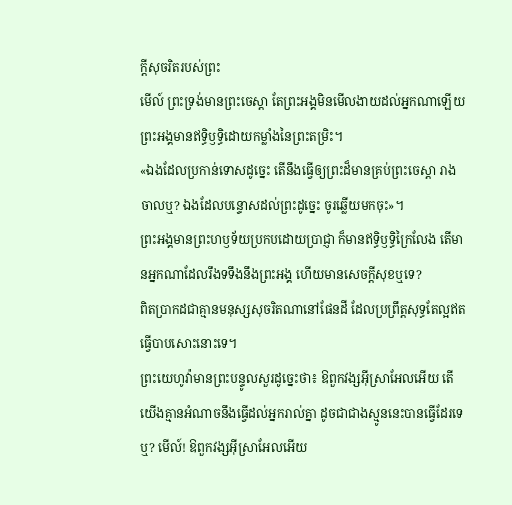ក្ដីសុចរិតរបស់ព្រះ
មើល៍ ព្រះទ្រង់មានព្រះចេស្តា តែព្រះអង្គមិនមើលងាយដល់អ្នកណាឡើយ ព្រះអង្គមានឥទ្ធិឫទ្ធិដោយកម្លាំងនៃព្រះតម្រិះ។
«ឯងដែលប្រកាន់ទោសដូច្នេះ តើនឹងធ្វើឲ្យព្រះដ៏មានគ្រប់ព្រះចេស្តា រាងចាលឬ? ឯងដែលបន្ទោសដល់ព្រះដូច្នេះ ចូរឆ្លើយមកចុះ»។
ព្រះអង្គមានព្រះហឫទ័យប្រកបដោយប្រាជ្ញា ក៏មានឥទ្ធិឫទ្ធិក្រៃលែង តើមានអ្នកណាដែលរឹងទទឹងនឹងព្រះអង្គ ហើយមានសេចក្ដីសុខឬទេ?
ពិតប្រាកដជាគ្មានមនុស្សសុចរិតណានៅផែនដី ដែលប្រព្រឹត្តសុទ្ធតែល្អឥតធ្វើបាបសោះនោះទេ។
ព្រះយេហូវ៉ាមានព្រះបន្ទូលសួរដូច្នេះថា៖ ឱពួកវង្សអ៊ីស្រាអែលអើយ តើយើងគ្មានអំណាចនឹងធ្វើដល់អ្នករាល់គ្នា ដូចជាជាងស្មូននេះបានធ្វើដែរទេឬ? មើល៍! ឱពួកវង្សអ៊ីស្រាអែលអើយ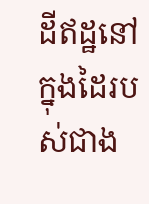ដីឥដ្ឋនៅក្នុងដៃរបស់ជាង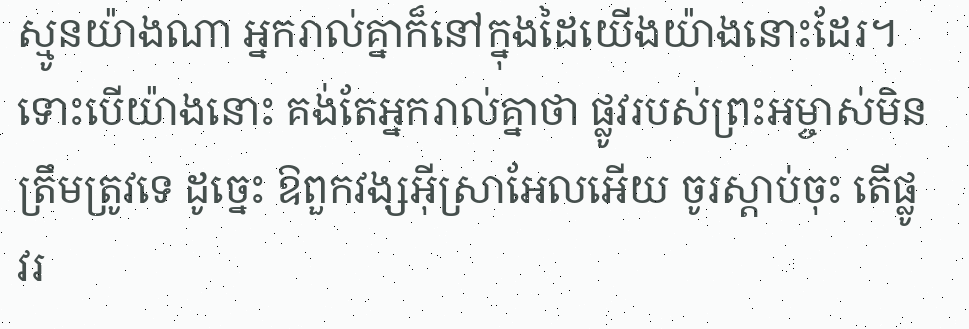ស្មូនយ៉ាងណា អ្នករាល់គ្នាក៏នៅក្នុងដៃយើងយ៉ាងនោះដែរ។
ទោះបើយ៉ាងនោះ គង់តែអ្នករាល់គ្នាថា ផ្លូវរបស់ព្រះអម្ចាស់មិនត្រឹមត្រូវទេ ដូច្នេះ ឱពួកវង្សអ៊ីស្រាអែលអើយ ចូរស្តាប់ចុះ តើផ្លូវរ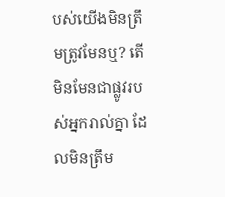បស់យើងមិនត្រឹមត្រូវមែនឬ? តើមិនមែនជាផ្លូវរបស់អ្នករាល់គ្នា ដែលមិនត្រឹម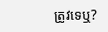ត្រូវទេឬ?